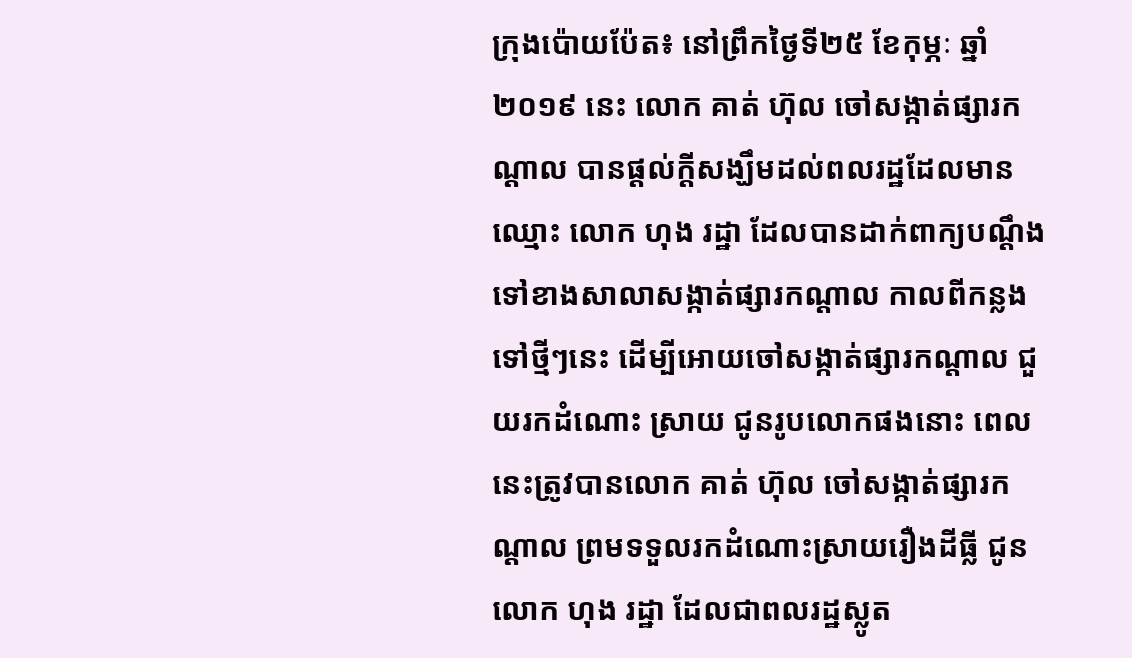ក្រុងប៉ោយប៉ែត៖ នៅព្រឹកថ្ងៃទី២៥ ខែកុម្ភៈ ឆ្នាំ២០១៩ នេះ លោក គាត់ ហ៊ុល ចៅសង្កាត់ផ្សារកណ្ដាល បានផ្តល់ក្តីសង្ឃឹមដល់ពលរដ្ឋដែលមានឈ្មោះ លោក ហុង រដ្ឋា ដែលបានដាក់ពាក្យបណ្ដឹង ទៅខាងសាលាសង្កាត់ផ្សារកណ្តាល កាលពីកន្លងទៅថ្មីៗនេះ ដើម្បីអោយចៅសង្កាត់ផ្សារកណ្តាល ជួយរកដំណោះ ស្រាយ ជូនរូបលោកផងនោះ ពេលនេះត្រូវបានលោក គាត់ ហ៊ុល ចៅសង្កាត់ផ្សារកណ្ដាល ព្រមទទួលរកដំណោះស្រាយរឿងដីធ្លី ជូនលោក ហុង រដ្ឋា ដែលជាពលរដ្ឋស្លូត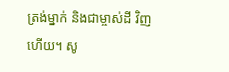ត្រង់ម្នាក់ និងជាម្ចាស់ដី វិញហើយ។ សូ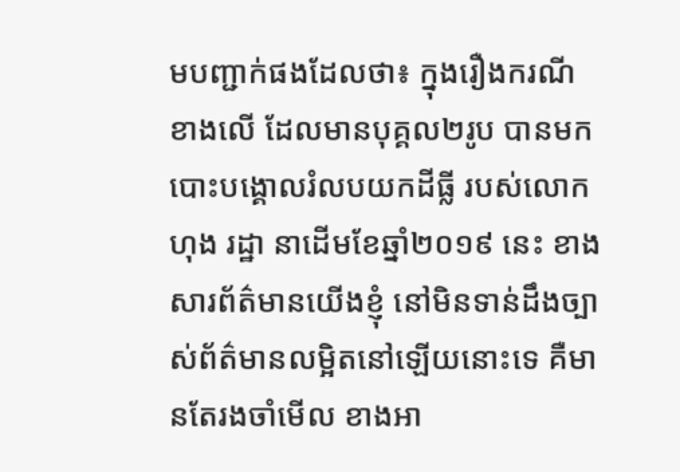មបញ្ជាក់ផងដែលថា៖ ក្នុងរឿងករណីខាងលើ ដែលមានបុគ្គល២រូប បានមកបោះបង្គោលរំលបយកដីធ្លី របស់លោក ហុង រដ្ឋា នាដើមខែឆ្នាំ២០១៩ នេះ ខាងសារព័ត៌មានយើងខ្ញុំ នៅមិនទាន់ដឹងច្បាស់ព័ត៌មានលម្អិតនៅឡើយនោះទេ គឺមានតែរងចាំមើល ខាងអា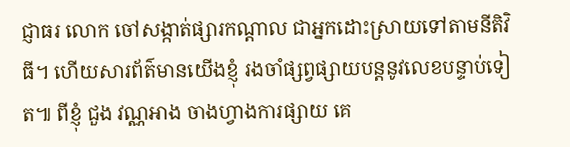ជ្ញាធរ លោក ចៅសង្កាត់ផ្សារកណ្ដាល ជាអ្នកដោះស្រាយទៅតាមនីតិវិធី។ ហើយសារព័ត៌មានយើងខ្ញុំ រងចាំផ្សព្វផ្សាយបន្តនូវលេខបន្ទាប់ទៀត៕ ពីខ្ញុំ ជួង វណ្ណអាង ចាងហ្វាងការផ្សាយ គេ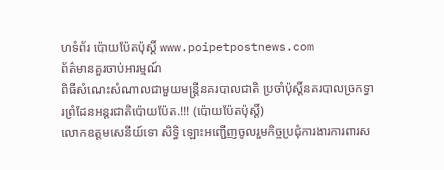ហទំព័រ ប៉ោយប៉ែតប៉ុស្តិ៍ www.poipetpostnews.com
ព័ត៌មានគួរចាប់អារម្មណ៍
ពិធីសំណេះសំណាលជាមួយមន្ត្រីនគរបាលជាតិ ប្រចាំប៉ុស្តិ៍នគរបាលច្រកទ្វារព្រំដែនអន្តរជាតិប៉ោយប៉ែត.!!! (ប៉ោយប៉ែតប៉ុស្តិ៍)
លោកឧត្តមសេនីយ៍ទោ សិទ្ធិ ឡោះអញ្ជើញចូលរួមកិច្ចប្រជុំការងារការពារស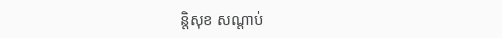ន្តិសុខ សណ្តាប់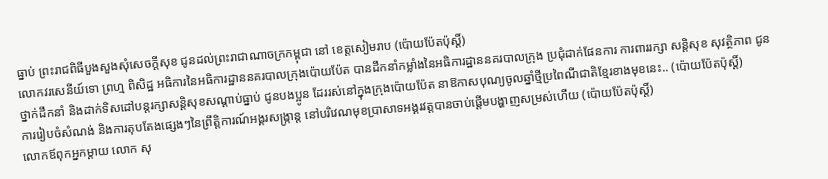ធ្នាប់ ព្រះរាជពិធីបួងសួងសុំសេចក្តីសុខ ជូនដល់ព្រះរាជាណាចក្រកម្ពុជា នៅ ខេត្តសៀមរាប (ប៉ោយប៉ែតប៉ុស្តិ៍)
លោកវរសេនីយ៍ទោ ព្រហ្ម ពិសិដ្ឋ អធិការនៃអធិការដ្ឋាននគរបាលក្រុងប៉ោយប៉ែត បានដឹកនាំកម្លាំងនៃអធិការដ្ឋាននគរបាលក្រុង ប្រជុំដាក់ផែនការ ការពាររក្សា សន្តិសុខ សុវត្ថិភាព ជូនថ្នាក់ដឹកនាំ និងដាក់ទិសដៅបន្តរក្សាសន្តិសុខសណ្ដាប់ធ្នាប់ ជូនបងប្អូន ដែររស់នៅក្នុងក្រុងប៉ោយប៉ែត នាឱកាសបុណ្យចូលឆ្នាំថ្មីប្រពៃណីជាតិខ្មែរខាងមុខនេះ.. (ប៉ោយប៉ែតប៉ុស្តិ៍)
ការរៀបចំសំណង់ និងការតុបតែងផ្សេងៗនៃព្រឹត្តិការណ៍អង្គរសង្ក្រាន្ត នៅបរិវេណមុខប្រាសាទអង្គរវត្តបានចាប់ផ្តើមបង្ហាញសម្រស់ហើយ (ប៉ោយប៉ែតប៉ុស្តិ៍)
លោកឪពុកអ្នកម្តាយ លោក សុ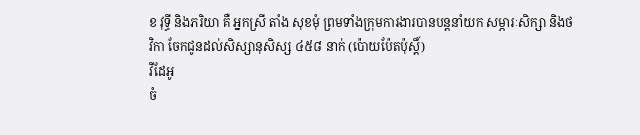ខ វុទ្ធី និងភរិយា គឺ អ្នកស្រី តាំង សុខមុំ ព្រមទាំងក្រុមការងារបានបន្តនាំយក សម្ភារៈសិក្សា និងថវិកា ចែកជូនដល់សិស្សានុសិស្ស ៤៥៨ នាក់ (ប៉ោយប៉ែតប៉ុស្តិ៍)
វីដែអូ
ចំ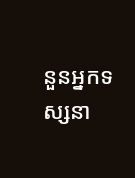នួនអ្នកទស្សនា